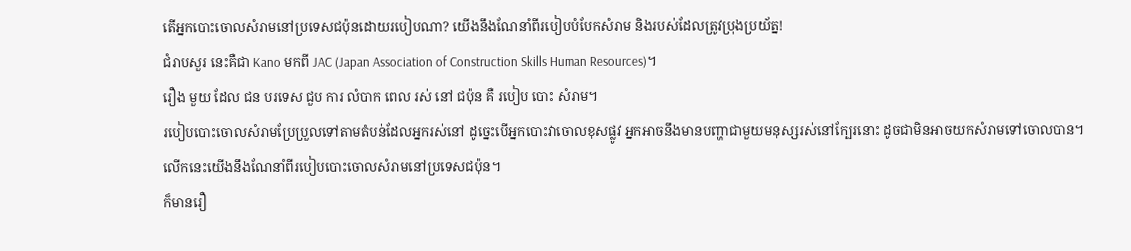តើអ្នកបោះចោលសំរាមនៅប្រទេសជប៉ុនដោយរបៀបណា? យើងនឹងណែនាំពីរបៀបបំបែកសំរាម និងរបស់ដែលត្រូវប្រុងប្រយ័ត្ន!
ជំរាបសួរ នេះគឺជា Kano មកពី JAC (Japan Association of Construction Skills Human Resources)។
រឿង មួយ ដែល ជន បរទេស ជួប ការ លំបាក ពេល រស់ នៅ ជប៉ុន គឺ របៀប បោះ សំរាម។
របៀបបោះចោលសំរាមប្រែប្រួលទៅតាមតំបន់ដែលអ្នករស់នៅ ដូច្នេះបើអ្នកបោះវាចោលខុសផ្លូវ អ្នកអាចនឹងមានបញ្ហាជាមួយមនុស្សរស់នៅក្បែរនោះ ដូចជាមិនអាចយកសំរាមទៅចោលបាន។
លើកនេះយើងនឹងណែនាំពីរបៀបបោះចោលសំរាមនៅប្រទេសជប៉ុន។
ក៏មានរឿ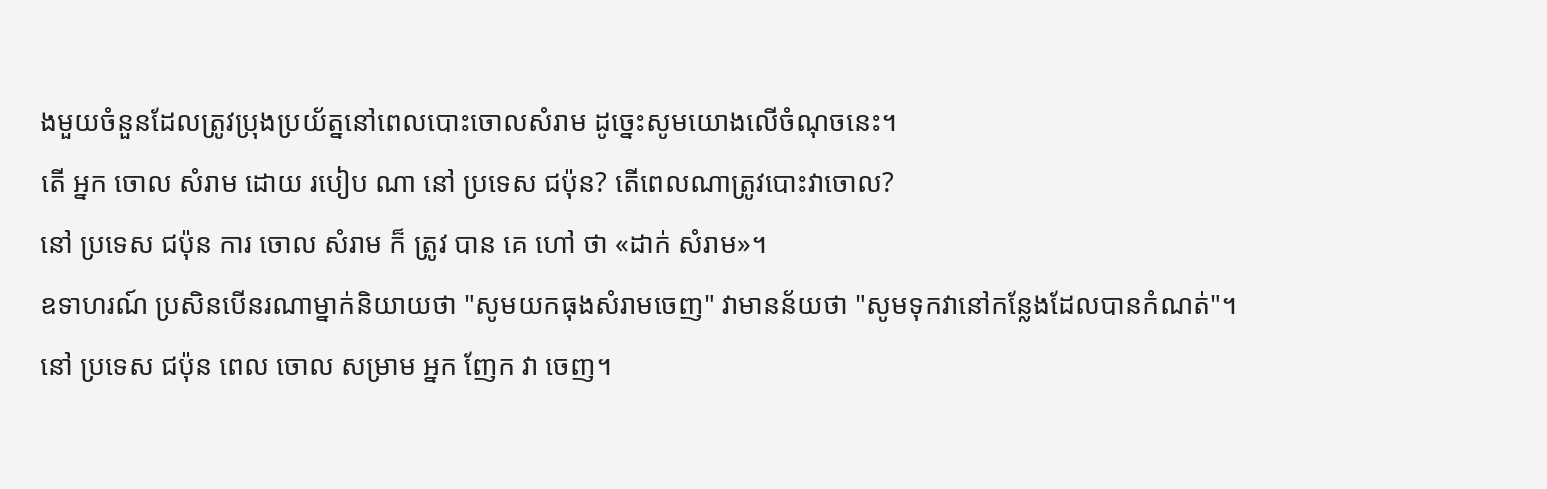ងមួយចំនួនដែលត្រូវប្រុងប្រយ័ត្ននៅពេលបោះចោលសំរាម ដូច្នេះសូមយោងលើចំណុចនេះ។
តើ អ្នក ចោល សំរាម ដោយ របៀប ណា នៅ ប្រទេស ជប៉ុន? តើពេលណាត្រូវបោះវាចោល?
នៅ ប្រទេស ជប៉ុន ការ ចោល សំរាម ក៏ ត្រូវ បាន គេ ហៅ ថា «ដាក់ សំរាម»។
ឧទាហរណ៍ ប្រសិនបើនរណាម្នាក់និយាយថា "សូមយកធុងសំរាមចេញ" វាមានន័យថា "សូមទុកវានៅកន្លែងដែលបានកំណត់"។
នៅ ប្រទេស ជប៉ុន ពេល ចោល សម្រាម អ្នក ញែក វា ចេញ។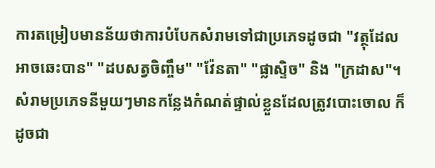ការតម្រៀបមានន័យថាការបំបែកសំរាមទៅជាប្រភេទដូចជា "វត្ថុដែលអាចឆេះបាន" "ដបសត្វចិញ្ចឹម" "វ៉ែនតា" "ផ្លាស្ទិច" និង "ក្រដាស"។
សំរាមប្រភេទនីមួយៗមានកន្លែងកំណត់ផ្ទាល់ខ្លួនដែលត្រូវបោះចោល ក៏ដូចជា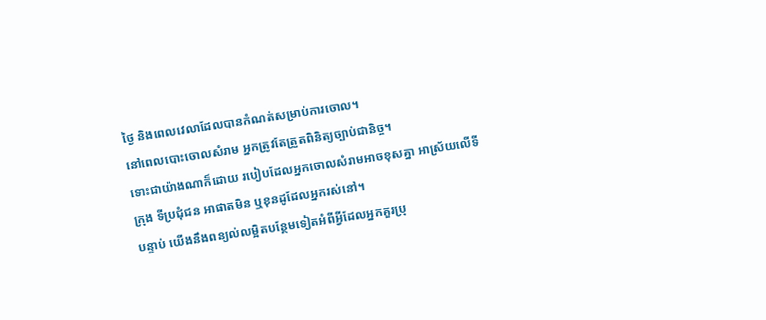ថ្ងៃ និងពេលវេលាដែលបានកំណត់សម្រាប់ការចោល។
នៅពេលបោះចោលសំរាម អ្នកត្រូវតែត្រួតពិនិត្យច្បាប់ជានិច្ច។
ទោះជាយ៉ាងណាក៏ដោយ របៀបដែលអ្នកចោលសំរាមអាចខុសគ្នា អាស្រ័យលើទីក្រុង ទីប្រជុំជន អាផាតមិន ឬខុនដូដែលអ្នករស់នៅ។
បន្ទាប់ យើងនឹងពន្យល់លម្អិតបន្ថែមទៀតអំពីអ្វីដែលអ្នកគួរប្រុ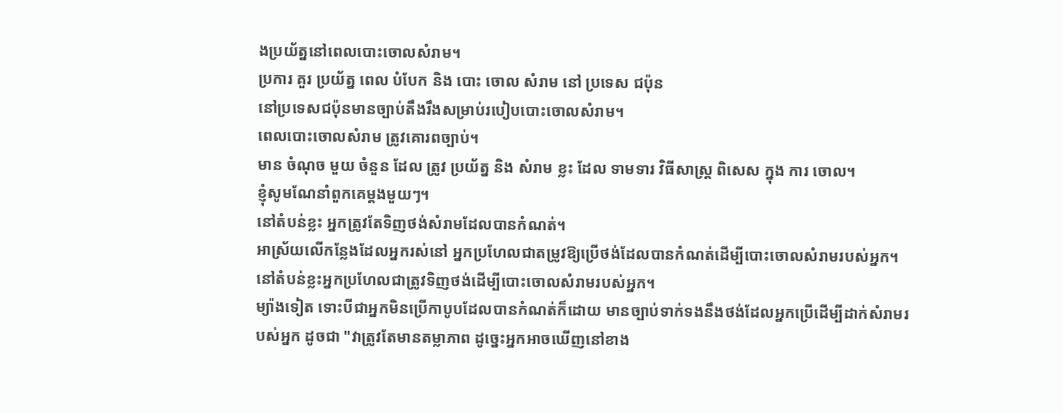ងប្រយ័ត្ននៅពេលបោះចោលសំរាម។
ប្រការ គួរ ប្រយ័ត្ន ពេល បំបែក និង បោះ ចោល សំរាម នៅ ប្រទេស ជប៉ុន
នៅប្រទេសជប៉ុនមានច្បាប់តឹងរឹងសម្រាប់របៀបបោះចោលសំរាម។
ពេលបោះចោលសំរាម ត្រូវគោរពច្បាប់។
មាន ចំណុច មួយ ចំនួន ដែល ត្រូវ ប្រយ័ត្ន និង សំរាម ខ្លះ ដែល ទាមទារ វិធីសាស្ត្រ ពិសេស ក្នុង ការ ចោល។
ខ្ញុំសូមណែនាំពួកគេម្តងមួយៗ។
នៅតំបន់ខ្លះ អ្នកត្រូវតែទិញថង់សំរាមដែលបានកំណត់។
អាស្រ័យលើកន្លែងដែលអ្នករស់នៅ អ្នកប្រហែលជាតម្រូវឱ្យប្រើថង់ដែលបានកំណត់ដើម្បីបោះចោលសំរាមរបស់អ្នក។
នៅតំបន់ខ្លះអ្នកប្រហែលជាត្រូវទិញថង់ដើម្បីបោះចោលសំរាមរបស់អ្នក។
ម្យ៉ាងទៀត ទោះបីជាអ្នកមិនប្រើកាបូបដែលបានកំណត់ក៏ដោយ មានច្បាប់ទាក់ទងនឹងថង់ដែលអ្នកប្រើដើម្បីដាក់សំរាមរបស់អ្នក ដូចជា "វាត្រូវតែមានតម្លាភាព ដូច្នេះអ្នកអាចឃើញនៅខាង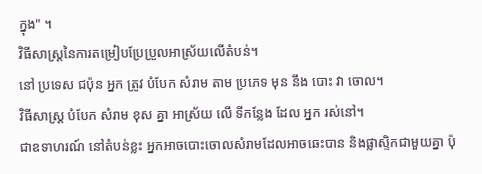ក្នុង" ។
វិធីសាស្រ្តនៃការតម្រៀបប្រែប្រួលអាស្រ័យលើតំបន់។
នៅ ប្រទេស ជប៉ុន អ្នក ត្រូវ បំបែក សំរាម តាម ប្រភេទ មុន នឹង បោះ វា ចោល។
វិធីសាស្ត្រ បំបែក សំរាម ខុស គ្នា អាស្រ័យ លើ ទីកន្លែង ដែល អ្នក រស់នៅ។
ជាឧទាហរណ៍ នៅតំបន់ខ្លះ អ្នកអាចបោះចោលសំរាមដែលអាចឆេះបាន និងផ្លាស្ទិកជាមួយគ្នា ប៉ុ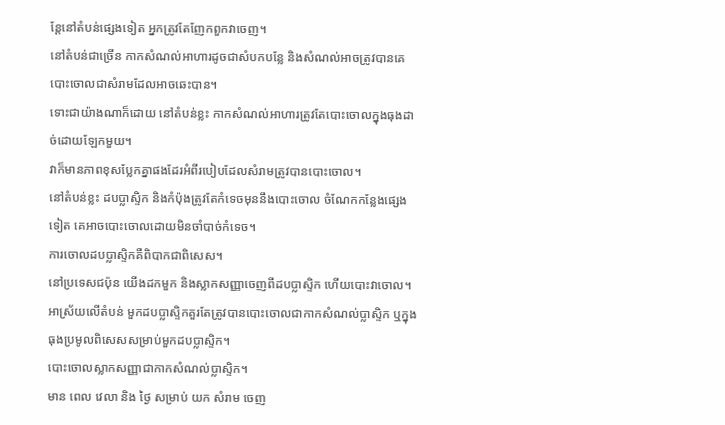ន្តែនៅតំបន់ផ្សេងទៀត អ្នកត្រូវតែញែកពួកវាចេញ។
នៅតំបន់ជាច្រើន កាកសំណល់អាហារដូចជាសំបកបន្លែ និងសំណល់អាចត្រូវបានគេបោះចោលជាសំរាមដែលអាចឆេះបាន។
ទោះជាយ៉ាងណាក៏ដោយ នៅតំបន់ខ្លះ កាកសំណល់អាហារត្រូវតែបោះចោលក្នុងធុងដាច់ដោយឡែកមួយ។
វាក៏មានភាពខុសប្លែកគ្នាផងដែរអំពីរបៀបដែលសំរាមត្រូវបានបោះចោល។
នៅតំបន់ខ្លះ ដបប្លាស្ទិក និងកំប៉ុងត្រូវតែកំទេចមុននឹងបោះចោល ចំណែកកន្លែងផ្សេងទៀត គេអាចបោះចោលដោយមិនចាំបាច់កំទេច។
ការចោលដបប្លាស្ទិកគឺពិបាកជាពិសេស។
នៅប្រទេសជប៉ុន យើងដកមួក និងស្លាកសញ្ញាចេញពីដបប្លាស្ទិក ហើយបោះវាចោល។
អាស្រ័យលើតំបន់ មួកដបប្លាស្ទិកគួរតែត្រូវបានបោះចោលជាកាកសំណល់ប្លាស្ទិក ឬក្នុងធុងប្រមូលពិសេសសម្រាប់មួកដបប្លាស្ទិក។
បោះចោលស្លាកសញ្ញាជាកាកសំណល់ប្លាស្ទិក។
មាន ពេល វេលា និង ថ្ងៃ សម្រាប់ យក សំរាម ចេញ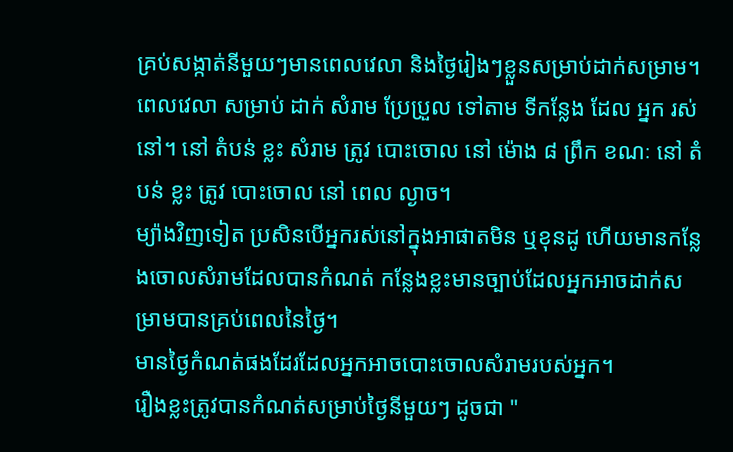គ្រប់សង្កាត់នីមួយៗមានពេលវេលា និងថ្ងៃរៀងៗខ្លួនសម្រាប់ដាក់សម្រាម។
ពេលវេលា សម្រាប់ ដាក់ សំរាម ប្រែប្រួល ទៅតាម ទីកន្លែង ដែល អ្នក រស់នៅ។ នៅ តំបន់ ខ្លះ សំរាម ត្រូវ បោះចោល នៅ ម៉ោង ៨ ព្រឹក ខណៈ នៅ តំបន់ ខ្លះ ត្រូវ បោះចោល នៅ ពេល ល្ងាច។
ម្យ៉ាងវិញទៀត ប្រសិនបើអ្នករស់នៅក្នុងអាផាតមិន ឬខុនដូ ហើយមានកន្លែងចោលសំរាមដែលបានកំណត់ កន្លែងខ្លះមានច្បាប់ដែលអ្នកអាចដាក់សម្រាមបានគ្រប់ពេលនៃថ្ងៃ។
មានថ្ងៃកំណត់ផងដែរដែលអ្នកអាចបោះចោលសំរាមរបស់អ្នក។
រឿងខ្លះត្រូវបានកំណត់សម្រាប់ថ្ងៃនីមួយៗ ដូចជា "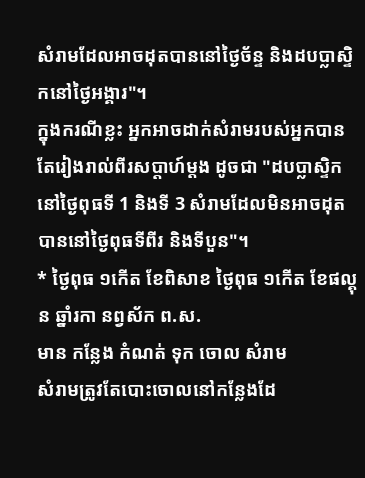សំរាមដែលអាចដុតបាននៅថ្ងៃច័ន្ទ និងដបប្លាស្ទិកនៅថ្ងៃអង្គារ"។
ក្នុងករណីខ្លះ អ្នកអាចដាក់សំរាមរបស់អ្នកបានតែរៀងរាល់ពីរសប្តាហ៍ម្តង ដូចជា "ដបប្លាស្ទិកនៅថ្ងៃពុធទី 1 និងទី 3 សំរាមដែលមិនអាចដុតបាននៅថ្ងៃពុធទីពីរ និងទីបួន"។
* ថ្ងៃពុធ ១កើត ខែពិសាខ ថ្ងៃពុធ ១កើត ខែផល្គុន ឆ្នាំរកា នព្វស័ក ព.ស.
មាន កន្លែង កំណត់ ទុក ចោល សំរាម
សំរាមត្រូវតែបោះចោលនៅកន្លែងដែ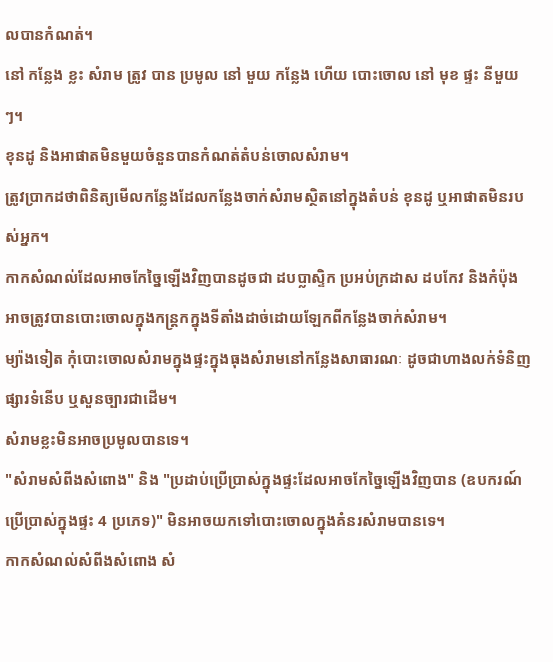លបានកំណត់។
នៅ កន្លែង ខ្លះ សំរាម ត្រូវ បាន ប្រមូល នៅ មួយ កន្លែង ហើយ បោះចោល នៅ មុខ ផ្ទះ នីមួយៗ។
ខុនដូ និងអាផាតមិនមួយចំនួនបានកំណត់តំបន់ចោលសំរាម។
ត្រូវប្រាកដថាពិនិត្យមើលកន្លែងដែលកន្លែងចាក់សំរាមស្ថិតនៅក្នុងតំបន់ ខុនដូ ឬអាផាតមិនរបស់អ្នក។
កាកសំណល់ដែលអាចកែច្នៃឡើងវិញបានដូចជា ដបប្លាស្ទិក ប្រអប់ក្រដាស ដបកែវ និងកំប៉ុង អាចត្រូវបានបោះចោលក្នុងកន្ត្រកក្នុងទីតាំងដាច់ដោយឡែកពីកន្លែងចាក់សំរាម។
ម្យ៉ាងទៀត កុំបោះចោលសំរាមក្នុងផ្ទះក្នុងធុងសំរាមនៅកន្លែងសាធារណៈ ដូចជាហាងលក់ទំនិញ ផ្សារទំនើប ឬសួនច្បារជាដើម។
សំរាមខ្លះមិនអាចប្រមូលបានទេ។
"សំរាមសំពីងសំពោង" និង "ប្រដាប់ប្រើប្រាស់ក្នុងផ្ទះដែលអាចកែច្នៃឡើងវិញបាន (ឧបករណ៍ប្រើប្រាស់ក្នុងផ្ទះ 4 ប្រភេទ)" មិនអាចយកទៅបោះចោលក្នុងគំនរសំរាមបានទេ។
កាកសំណល់សំពីងសំពោង សំ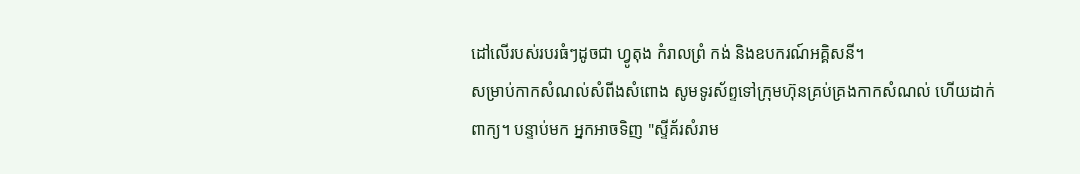ដៅលើរបស់របរធំៗដូចជា ហ្វូតុង កំរាលព្រំ កង់ និងឧបករណ៍អគ្គិសនី។
សម្រាប់កាកសំណល់សំពីងសំពោង សូមទូរស័ព្ទទៅក្រុមហ៊ុនគ្រប់គ្រងកាកសំណល់ ហើយដាក់ពាក្យ។ បន្ទាប់មក អ្នកអាចទិញ "ស្ទីគ័រសំរាម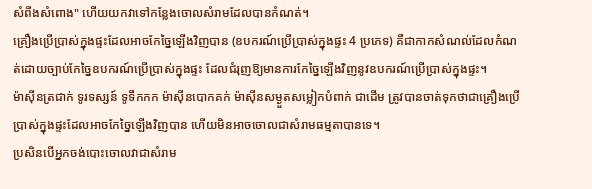សំពីងសំពោង" ហើយយកវាទៅកន្លែងចោលសំរាមដែលបានកំណត់។
គ្រឿងប្រើប្រាស់ក្នុងផ្ទះដែលអាចកែច្នៃឡើងវិញបាន (ឧបករណ៍ប្រើប្រាស់ក្នុងផ្ទះ 4 ប្រភេទ) គឺជាកាកសំណល់ដែលកំណត់ដោយច្បាប់កែច្នៃឧបករណ៍ប្រើប្រាស់ក្នុងផ្ទះ ដែលជំរុញឱ្យមានការកែច្នៃឡើងវិញនូវឧបករណ៍ប្រើប្រាស់ក្នុងផ្ទះ។
ម៉ាស៊ីនត្រជាក់ ទូរទស្សន៍ ទូទឹកកក ម៉ាស៊ីនបោកគក់ ម៉ាស៊ីនសម្ងួតសម្លៀកបំពាក់ ជាដើម ត្រូវបានចាត់ទុកថាជាគ្រឿងប្រើប្រាស់ក្នុងផ្ទះដែលអាចកែច្នៃឡើងវិញបាន ហើយមិនអាចចោលជាសំរាមធម្មតាបានទេ។
ប្រសិនបើអ្នកចង់បោះចោលវាជាសំរាម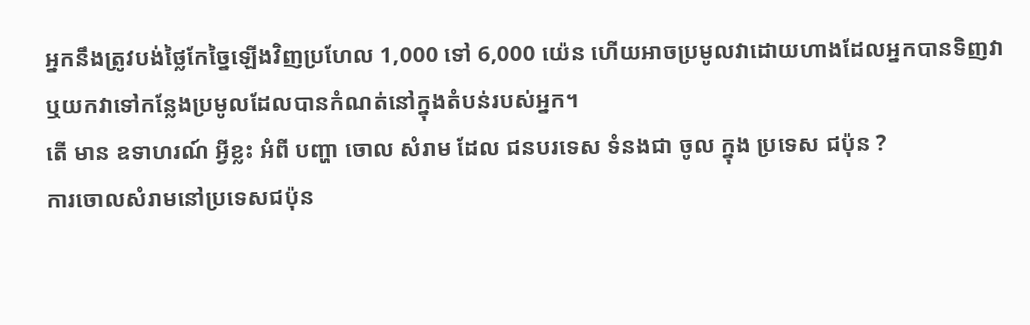អ្នកនឹងត្រូវបង់ថ្លៃកែច្នៃឡើងវិញប្រហែល 1,000 ទៅ 6,000 យ៉េន ហើយអាចប្រមូលវាដោយហាងដែលអ្នកបានទិញវា ឬយកវាទៅកន្លែងប្រមូលដែលបានកំណត់នៅក្នុងតំបន់របស់អ្នក។
តើ មាន ឧទាហរណ៍ អ្វីខ្លះ អំពី បញ្ហា ចោល សំរាម ដែល ជនបរទេស ទំនងជា ចូល ក្នុង ប្រទេស ជប៉ុន ?
ការចោលសំរាមនៅប្រទេសជប៉ុន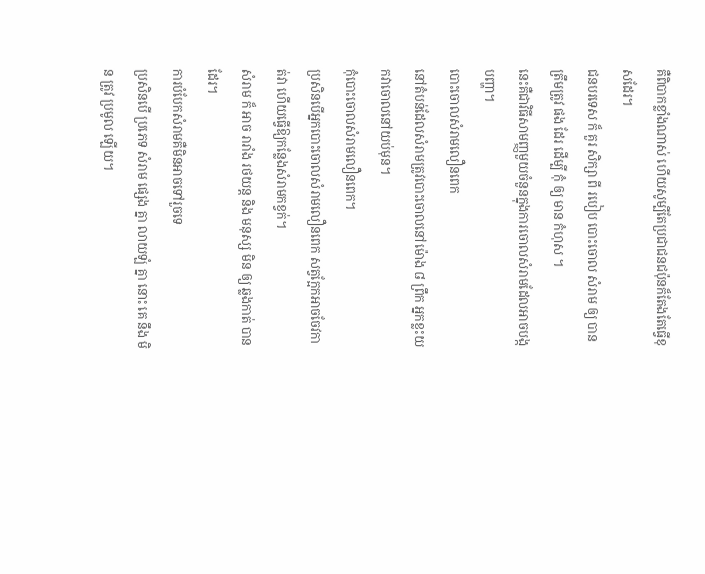គឺពិបាកខ្លាំងណាស់ ហើយសូម្បីតែប្រជាជនជប៉ុនក៏តែងតែធ្វើខុសដែរ។
ជនបរទេស ក៏ គួរ សិក្សា ពី របៀប បោះចោល សំរាម ឲ្យ បាន ត្រឹមត្រូវ ផង ដែរ ដើម្បី កុំ ឲ្យ មាន កំហុស ។
នេះគឺជាវិធីសាមញ្ញមួយចំនួនក្នុងការចោលសំរាមដែលអាចបង្កបញ្ហា។
បោះចោលសំរាមលឿនពេក
នៅតំបន់ដែលសំរាមត្រូវបោះចោលនៅម៉ោង ៨ ព្រឹក អ្នកខ្លះយកវាចោលនៅយប់មុន។
កុំបោះចោលសំរាមលឿនពេក។
ប្រសិនបើអ្នកបោះចោលសំរាមលឿនពេក សត្វក្អែកអាចចែវកាត់វា ហើយធ្វើឱ្យកន្លែងសំរាមកខ្វក់។
សំរាម ក៏ អាច រារាំង រថយន្ត និង មនុស្ស មិន ឲ្យ ឆ្លងកាត់ បាន ដែរ។
ការបំបែកសំរាមគឺមិនអាចទៅរួចទេ
ប្រសិនបើ ប្រភេទ សំរាម ផ្សេង គ្នា លាយឡំ គ្នា នោះ គេ នឹង មិន ត្រូវ ប្រមូល ឡើយ។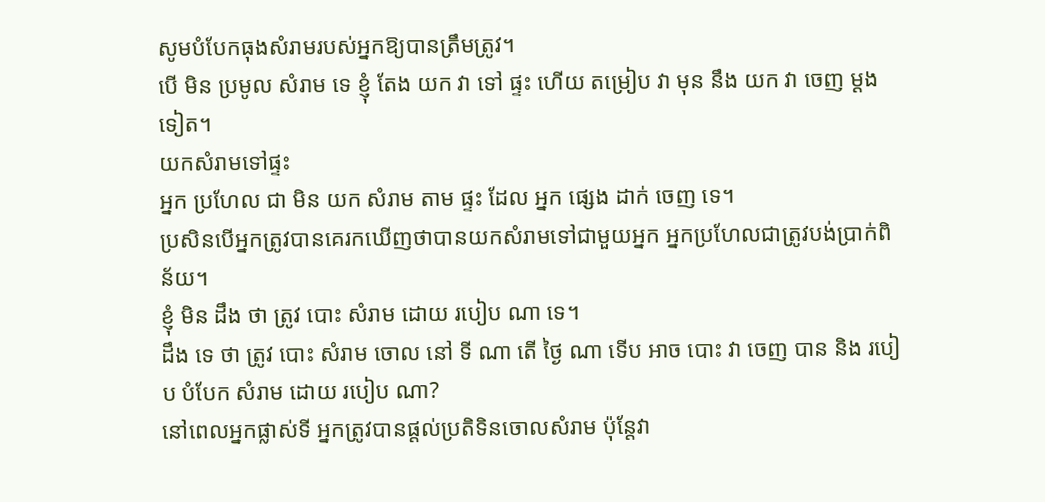សូមបំបែកធុងសំរាមរបស់អ្នកឱ្យបានត្រឹមត្រូវ។
បើ មិន ប្រមូល សំរាម ទេ ខ្ញុំ តែង យក វា ទៅ ផ្ទះ ហើយ តម្រៀប វា មុន នឹង យក វា ចេញ ម្ដង ទៀត។
យកសំរាមទៅផ្ទះ
អ្នក ប្រហែល ជា មិន យក សំរាម តាម ផ្ទះ ដែល អ្នក ផ្សេង ដាក់ ចេញ ទេ។
ប្រសិនបើអ្នកត្រូវបានគេរកឃើញថាបានយកសំរាមទៅជាមួយអ្នក អ្នកប្រហែលជាត្រូវបង់ប្រាក់ពិន័យ។
ខ្ញុំ មិន ដឹង ថា ត្រូវ បោះ សំរាម ដោយ របៀប ណា ទេ។
ដឹង ទេ ថា ត្រូវ បោះ សំរាម ចោល នៅ ទី ណា តើ ថ្ងៃ ណា ទើប អាច បោះ វា ចេញ បាន និង របៀប បំបែក សំរាម ដោយ របៀប ណា?
នៅពេលអ្នកផ្លាស់ទី អ្នកត្រូវបានផ្តល់ប្រតិទិនចោលសំរាម ប៉ុន្តែវា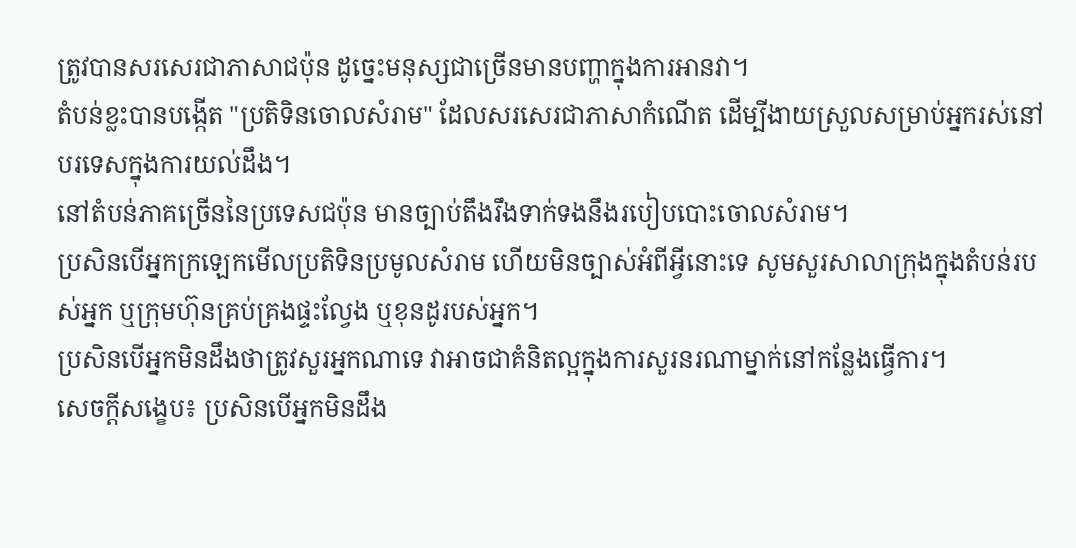ត្រូវបានសរសេរជាភាសាជប៉ុន ដូច្នេះមនុស្សជាច្រើនមានបញ្ហាក្នុងការអានវា។
តំបន់ខ្លះបានបង្កើត "ប្រតិទិនចោលសំរាម" ដែលសរសេរជាភាសាកំណើត ដើម្បីងាយស្រួលសម្រាប់អ្នករស់នៅបរទេសក្នុងការយល់ដឹង។
នៅតំបន់ភាគច្រើននៃប្រទេសជប៉ុន មានច្បាប់តឹងរឹងទាក់ទងនឹងរបៀបបោះចោលសំរាម។
ប្រសិនបើអ្នកក្រឡេកមើលប្រតិទិនប្រមូលសំរាម ហើយមិនច្បាស់អំពីអ្វីនោះទេ សូមសួរសាលាក្រុងក្នុងតំបន់របស់អ្នក ឬក្រុមហ៊ុនគ្រប់គ្រងផ្ទះល្វែង ឬខុនដូរបស់អ្នក។
ប្រសិនបើអ្នកមិនដឹងថាត្រូវសួរអ្នកណាទេ វាអាចជាគំនិតល្អក្នុងការសួរនរណាម្នាក់នៅកន្លែងធ្វើការ។
សេចក្តីសង្ខេប៖ ប្រសិនបើអ្នកមិនដឹង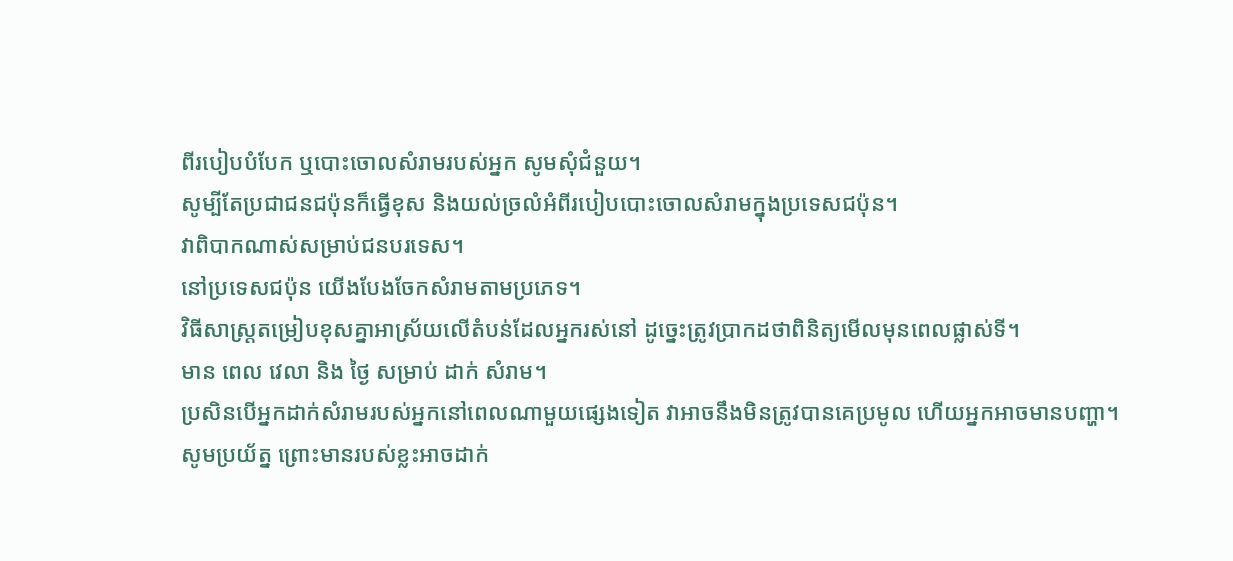ពីរបៀបបំបែក ឬបោះចោលសំរាមរបស់អ្នក សូមសុំជំនួយ។
សូម្បីតែប្រជាជនជប៉ុនក៏ធ្វើខុស និងយល់ច្រលំអំពីរបៀបបោះចោលសំរាមក្នុងប្រទេសជប៉ុន។
វាពិបាកណាស់សម្រាប់ជនបរទេស។
នៅប្រទេសជប៉ុន យើងបែងចែកសំរាមតាមប្រភេទ។
វិធីសាស្រ្តតម្រៀបខុសគ្នាអាស្រ័យលើតំបន់ដែលអ្នករស់នៅ ដូច្នេះត្រូវប្រាកដថាពិនិត្យមើលមុនពេលផ្លាស់ទី។
មាន ពេល វេលា និង ថ្ងៃ សម្រាប់ ដាក់ សំរាម។
ប្រសិនបើអ្នកដាក់សំរាមរបស់អ្នកនៅពេលណាមួយផ្សេងទៀត វាអាចនឹងមិនត្រូវបានគេប្រមូល ហើយអ្នកអាចមានបញ្ហា។
សូមប្រយ័ត្ន ព្រោះមានរបស់ខ្លះអាចដាក់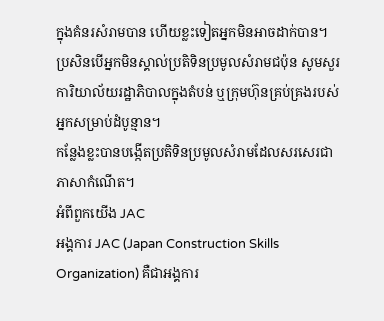ក្នុងគំនរសំរាមបាន ហើយខ្លះទៀតអ្នកមិនអាចដាក់បាន។
ប្រសិនបើអ្នកមិនស្គាល់ប្រតិទិនប្រមូលសំរាមជប៉ុន សូមសួរការិយាល័យរដ្ឋាភិបាលក្នុងតំបន់ ឬក្រុមហ៊ុនគ្រប់គ្រងរបស់អ្នកសម្រាប់ដំបូន្មាន។
កន្លែងខ្លះបានបង្កើតប្រតិទិនប្រមូលសំរាមដែលសរសេរជាភាសាកំណើត។
អំពីពួកយើង JAC
អង្គការ JAC (Japan Construction Skills Organization) គឺជាអង្គការ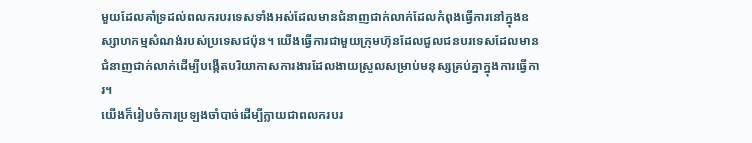មួយដែលគាំទ្រដល់ពលករបរទេសទាំងអស់ដែលមានជំនាញជាក់លាក់ដែលកំពុងធ្វើការនៅក្នុងឧស្សាហកម្មសំណង់របស់ប្រទេសជប៉ុន។ យើងធ្វើការជាមួយក្រុមហ៊ុនដែលជួលជនបរទេសដែលមានជំនាញជាក់លាក់ដើម្បីបង្កើតបរិយាកាសការងារដែលងាយស្រួលសម្រាប់មនុស្សគ្រប់គ្នាក្នុងការធ្វើការ។
យើងក៏រៀបចំការប្រឡងចាំបាច់ដើម្បីក្លាយជាពលករបរ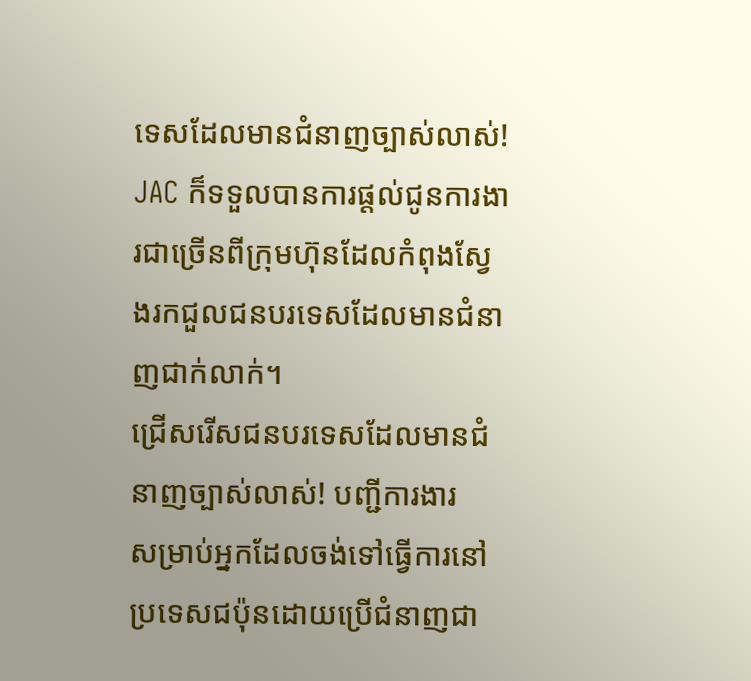ទេសដែលមានជំនាញច្បាស់លាស់!
JAC ក៏ទទួលបានការផ្តល់ជូនការងារជាច្រើនពីក្រុមហ៊ុនដែលកំពុងស្វែងរកជួលជនបរទេសដែលមានជំនាញជាក់លាក់។
ជ្រើសរើសជនបរទេសដែលមានជំនាញច្បាស់លាស់! បញ្ជីការងារ
សម្រាប់អ្នកដែលចង់ទៅធ្វើការនៅប្រទេសជប៉ុនដោយប្រើជំនាញជា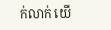ក់លាក់ យើ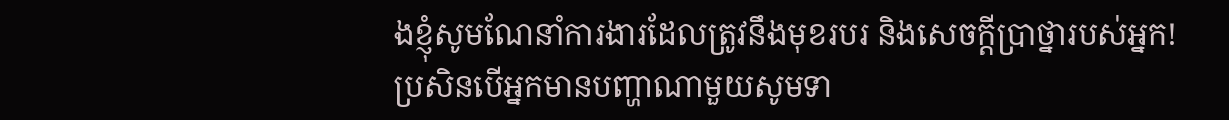ងខ្ញុំសូមណែនាំការងារដែលត្រូវនឹងមុខរបរ និងសេចក្តីប្រាថ្នារបស់អ្នក!
ប្រសិនបើអ្នកមានបញ្ហាណាមួយសូមទា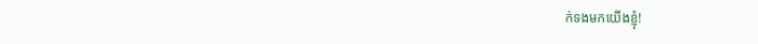ក់ទងមកយើងខ្ញុំ!